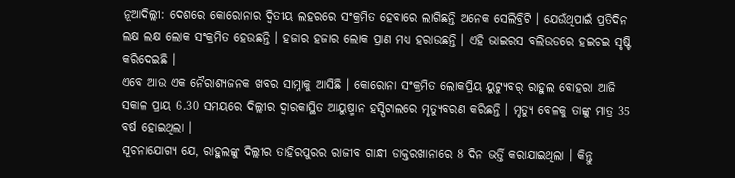ନୂଆଦିଲ୍ଲୀ: ଦେଶରେ କୋରୋନାର ଦ୍ବିତୀୟ ଲହରରେ ସଂକ୍ରମିତ ହେବାରେ ଲାଗିଛନ୍ତି ଅନେକ ସେଲିବ୍ରିଟି । ଯେଉଁଥିପାଇଁ ପ୍ରତିଦିନ ଲକ୍ଷ ଲକ୍ଷ ଲୋକ ସଂକ୍ରମିତ ହେଉଛନ୍ତି । ହଜାର ହଜାର ଲୋକ ପ୍ରାଣ ମଧ୍ୟ ହରାଉଛନ୍ତି । ଏହି ଭାଇରସ ବଲିଉଡରେ ହଇଚଇ ସୃଷ୍ଟି କରିଦେଇଛି ।
ଏବେ ଆଉ ଏକ ନୈରାଶ୍ୟଜନକ ଖବର ସାମ୍ନାକୁ ଆସିଛି । କୋରୋନା ସଂକ୍ରମିତ ଲୋକପ୍ରିୟ ୟୁଟ୍ୟୁବର୍ ରାହୁଲ ବୋହରା ଆଜି ସକାଳ ପ୍ରାୟ 6.30 ସମୟରେ ଦିଲ୍ଲୀର ଦ୍ବାରକାସ୍ଥିତ ଆୟୁଷ୍ମାନ ହସ୍ପିଟାଲରେ ମୃତ୍ୟୁବରଣ କରିଛନ୍ତି । ମୃତ୍ୟୁ ବେଳକୁ ତାଙ୍କୁ ମାତ୍ର 35 ବର୍ଷ ହୋଇଥିଲା ।
ସୂଚନାଯୋଗ୍ୟ ଯେ, ରାହୁଲଙ୍କୁ ଦିଲ୍ଲୀର ତାହିରପୁରର ରାଜୀବ ଗାନ୍ଧୀ ଡାକ୍ତରଖାନାରେ 8 ଦିନ ଭର୍ତ୍ତି କରାଯାଇଥିଲା । କିନ୍ତୁ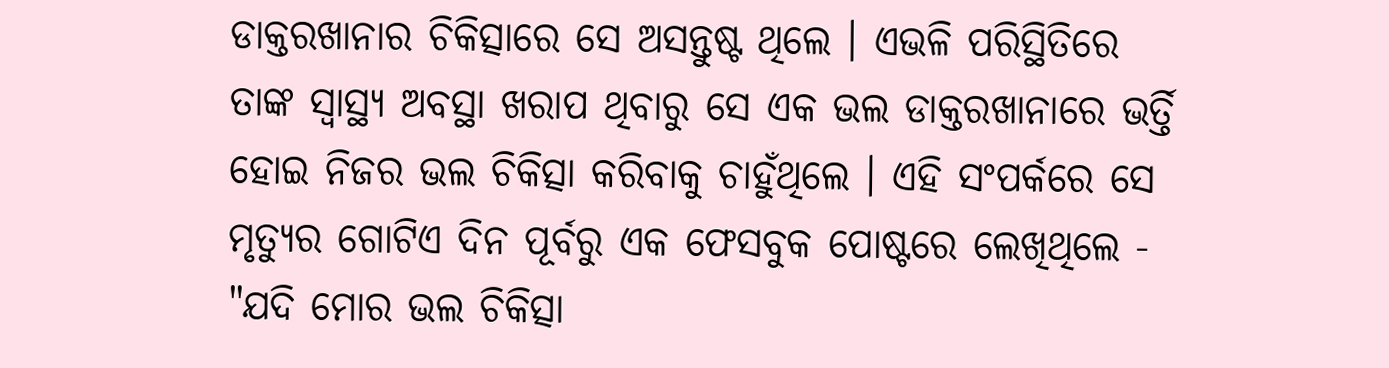ଡାକ୍ତରଖାନାର ଚିକିତ୍ସାରେ ସେ ଅସନ୍ତୁଷ୍ଟ ଥିଲେ । ଏଭଳି ପରିସ୍ଥିତିରେ ତାଙ୍କ ସ୍ବାସ୍ଥ୍ୟ ଅବସ୍ଥା ଖରାପ ଥିବାରୁ ସେ ଏକ ଭଲ ଡାକ୍ତରଖାନାରେ ଭର୍ତ୍ତି ହୋଇ ନିଜର ଭଲ ଚିକିତ୍ସା କରିବାକୁ ଚାହୁଁଥିଲେ । ଏହି ସଂପର୍କରେ ସେ ମୃତ୍ୟୁର ଗୋଟିଏ ଦିନ ପୂର୍ବରୁ ଏକ ଫେସବୁକ ପୋଷ୍ଟରେ ଲେଖିଥିଲେ - "ଯଦି ମୋର ଭଲ ଚିକିତ୍ସା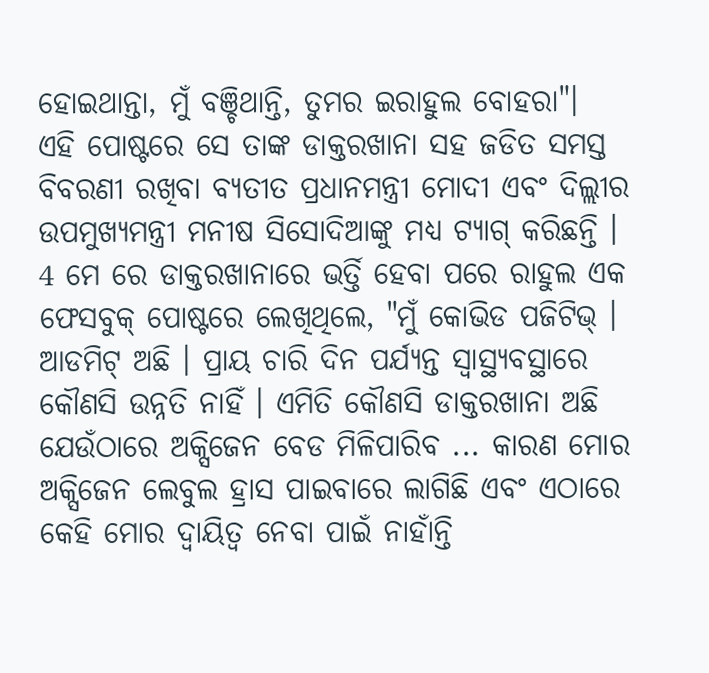ହୋଇଥାନ୍ତା, ମୁଁ ବଞ୍ଚିଥାନ୍ତି, ତୁମର ଇରାହୁଲ ବୋହରା"।
ଏହି ପୋଷ୍ଟରେ ସେ ତାଙ୍କ ଡାକ୍ତରଖାନା ସହ ଜଡିତ ସମସ୍ତ ବିବରଣୀ ରଖିବା ବ୍ୟତୀତ ପ୍ରଧାନମନ୍ତ୍ରୀ ମୋଦୀ ଏବଂ ଦିଲ୍ଲୀର ଉପମୁଖ୍ୟମନ୍ତ୍ରୀ ମନୀଷ ସିସୋଦିଆଙ୍କୁ ମଧ୍ୟ ଟ୍ୟାଗ୍ କରିଛନ୍ତି ।
4 ମେ ରେ ଡାକ୍ତରଖାନାରେ ଭର୍ତ୍ତି ହେବା ପରେ ରାହୁଲ ଏକ ଫେସବୁକ୍ ପୋଷ୍ଟରେ ଲେଖିଥିଲେ, "ମୁଁ କୋଭିଡ ପଜିଟିଭ୍ । ଆଡମିଟ୍ ଅଛି । ପ୍ରାୟ ଚାରି ଦିନ ପର୍ଯ୍ୟନ୍ତ ସ୍ବାସ୍ଥ୍ୟବସ୍ଥାରେ କୌଣସି ଉନ୍ନତି ନାହିଁ । ଏମିତି କୌଣସି ଡାକ୍ତରଖାନା ଅଛି ଯେଉଁଠାରେ ଅକ୍ସିଜେନ ବେଡ ମିଳିପାରିବ ... କାରଣ ମୋର ଅକ୍ସିଜେନ ଲେବୁଲ ହ୍ରାସ ପାଇବାରେ ଲାଗିଛି ଏବଂ ଏଠାରେ କେହି ମୋର ଦ୍ବାୟିତ୍ବ ନେବା ପାଇଁ ନାହାଁନ୍ତି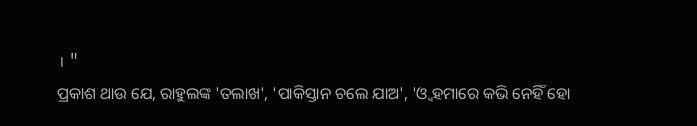। "
ପ୍ରକାଶ ଥାଉ ଯେ, ରାହୁଲଙ୍କ 'ତଲାଖ', 'ପାକିସ୍ତାନ ଚଲେ ଯାଅ', 'ଓ୍ବ ହମାରେ କଭି ନେହିଁ ହୋ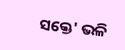ସକ୍ତେ' ଭଳି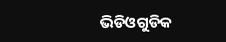ଭିଡିଓଗୁଡିକ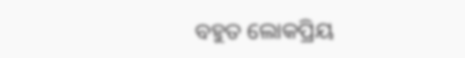ବହୁତ ଲୋକପ୍ରିୟ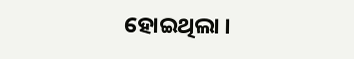ହୋଇଥିଲା ।